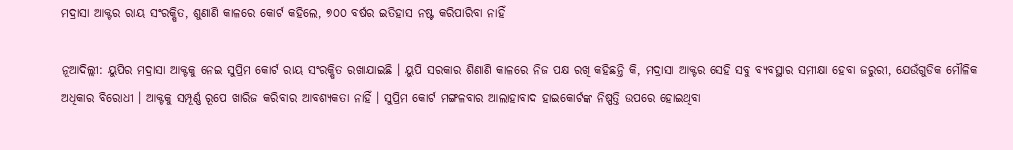ମଦ୍ରାସା ଆକ୍ଟର ରାୟ ସଂରକ୍ଷିତ, ଶୁଣାଣି କାଳରେ କୋର୍ଟ କହିଲେ, ୭୦୦ ବର୍ଷର ଇତିହାସ ନଷ୍ଟ କରିପାରିବା ନାହିଁ

ନୂଆଦିଲ୍ଲୀ: ୟୁପିର ମଦ୍ରାସା ଆକ୍ଟକୁ ନେଇ ସୁପ୍ରିମ କୋର୍ଟ ରାୟ ସଂରକ୍ଷିତ ରଖାଯାଇଛି । ୟୁପି ସରକାର ଶିଣାଣି କାଳରେ ନିଜ ପକ୍ଷ ରଖି କହିଛନ୍ତି କି, ମଦ୍ରାସା ଆକ୍ଟର ସେହି ସବୁ ବ୍ୟବସ୍ଥାର ସମୀକ୍ଷା ହେବା ଜରୁରୀ, ଯେଉଁଗୁଡିକ ମୌଳିକ ଅଧିକାର ବିରୋଧୀ । ଆକ୍ଟକୁ ସମ୍ପୂର୍ଣ୍ଣ ରୂପେ ଖାରିଜ କରିବାର ଆବଶ୍ୟକତା ନାହିଁ । ସୁପ୍ରିମ କୋର୍ଟ ମଙ୍ଗଳବାର ଆଲାହାବାଦ ହାଇକୋର୍ଟଙ୍କ ନିଷ୍ପତ୍ତି ଉପରେ ହୋଇଥିବା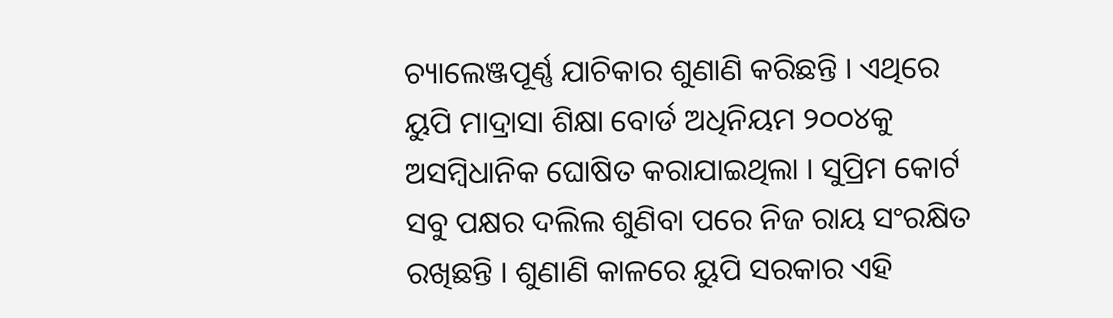ଚ୍ୟାଲେଞ୍ଜପୂର୍ଣ୍ଣ ଯାଚିକାର ଶୁଣାଣି କରିଛନ୍ତି । ଏଥିରେ ୟୁପି ମାଦ୍ରାସା ଶିକ୍ଷା ବୋର୍ଡ ଅଧିନିୟମ ୨୦୦୪କୁ ଅସମ୍ବିଧାନିକ ଘୋଷିତ କରାଯାଇଥିଲା । ସୁପ୍ରିମ କୋର୍ଟ ସବୁ ପକ୍ଷର ଦଲିଲ ଶୁଣିବା ପରେ ନିଜ ରାୟ ସଂରକ୍ଷିତ ରଖିଛନ୍ତି । ଶୁଣାଣି କାଳରେ ୟୁପି ସରକାର ଏହି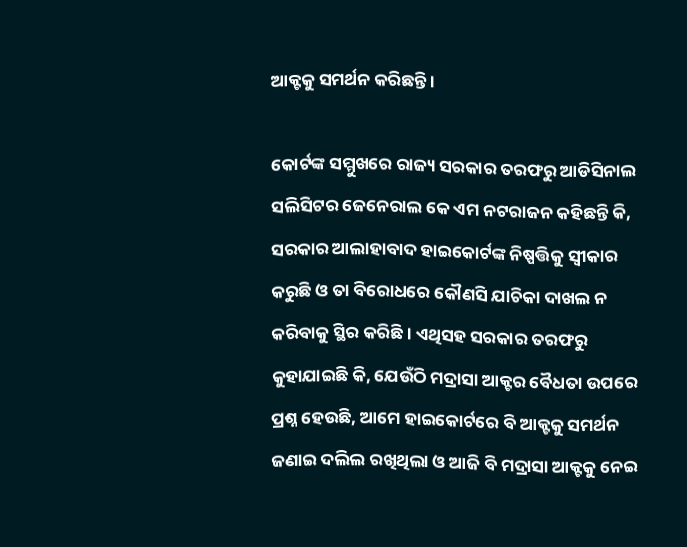ଆକ୍ଟକୁ ସମର୍ଥନ କରିଛନ୍ତି ।

କୋର୍ଟଙ୍କ ସମ୍ମୁଖରେ ରାଜ୍ୟ ସରକାର ତରଫରୁ ଆଡିସିନାଲ ସଲିସିଟର ଜେନେରାଲ କେ ଏମ ନଟରାଜନ କହିଛନ୍ତି କି, ସରକାର ଆଲାହାବାଦ ହାଇକୋର୍ଟଙ୍କ ନିଷ୍ପତ୍ତିକୁ ସ୍ୱୀକାର କରୁଛି ଓ ତା ବିରୋଧରେ କୌଣସି ଯାଚିକା ଦାଖଲ ନ କରିବାକୁ ସ୍ଥିର କରିଛି । ଏଥିସହ ସରକାର ତରଫରୁ କୁହାଯାଇଛି କି, ଯେଉଁଠି ମଦ୍ରାସା ଆକ୍ଟର ବୈଧତା ଉପରେ ପ୍ରଶ୍ନ ହେଉଛି, ଆମେ ହାଇକୋର୍ଟରେ ବି ଆକ୍ଟକୁ ସମର୍ଥନ ଜଣାଇ ଦଲିଲ ରଖିଥିଲା ଓ ଆଜି ବି ମଦ୍ରାସା ଆକ୍ଟକୁ ନେଇ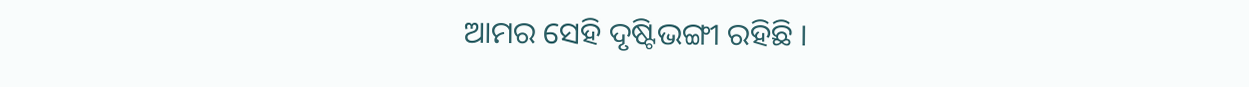ଆମର ସେହି ଦୃଷ୍ଟିଭଙ୍ଗୀ ରହିଛି ।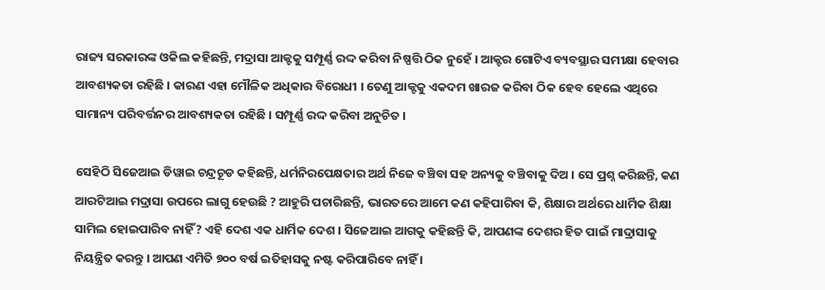ରାଜ୍ୟ ସରକାରଙ୍କ ଓକିଲ କହିଛନ୍ତି, ମଦ୍ରାସା ଆକ୍ଟକୁ ସମ୍ପୂର୍ଣ୍ଣ ରଦ୍ଦ କରିବା ନିଷ୍ପତ୍ତି ଠିକ ନୁହେଁ । ଆକ୍ଟର ଗୋଟିଏ ବ୍ୟବସ୍ଥାର ସମୀକ୍ଷା ହେବାର ଆବଶ୍ୟକତା ରହିଛି । କାରଣ ଏହା ମୌଳିକ ଅଧିକାର ବିରୋଧୀ । ତେଣୁ ଆକ୍ଟକୁ ଏକଦମ ଖାରଜ କରିବା ଠିକ ହେବ ହେଲେ ଏଥିରେ ସାମାନ୍ୟ ପରିବର୍ତ୍ତନର ଆବଶ୍ୟକତା ରହିଛି । ସମ୍ପୂର୍ଣ୍ଣ ରଦ୍ଦ କରିବା ଅନୁଚିତ ।

ସେହିଠି ସିଜେଆଇ ଡିୱାଇ ଚନ୍ଦ୍ରଚୂଡ କହିଛନ୍ତି, ଧର୍ମନିରପେକ୍ଷତାର ଅର୍ଥ ନିଜେ ବଞ୍ଚିବା ସହ ଅନ୍ୟକୁ ବଞ୍ଚିବାକୁ ଦିଅ । ସେ ପ୍ରଶ୍ନ କରିଛନ୍ତି, କଣ ଆରଟିଆଇ ମଦ୍ରାସା ଉପରେ ଲାଗୁ ହେଉଛି ? ଆହୁରି ପଚାରିଛନ୍ତି, ଭାରତରେ ଆମେ କଣ କହିପାରିବା କି, ଶିକ୍ଷାର ଅର୍ଥରେ ଧାର୍ମିକ ଶିକ୍ଷା ସାମିଲ ହୋଇପାରିବ ନାହିଁ? ଏହି ଦେଶ ଏକ ଧାର୍ମିକ ଦେଶ । ସିଜେଆଇ ଆଗକୁ କହିଛନ୍ତି କି, ଆପଣଙ୍କ ଦେଶର ହିତ ପାଇଁ ମାଦ୍ରାସାକୁ ନିୟନ୍ତ୍ରିତ କରନ୍ତୁ । ଆପଣ ଏମିତି ୭୦୦ ବର୍ଷ ଇତିହାସକୁ ନଷ୍ଟ କରିପାରିବେ ନାହିଁ ।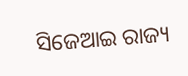ସିଜେଆଇ ରାଜ୍ୟ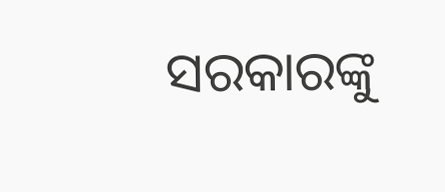ସରକାରଙ୍କୁ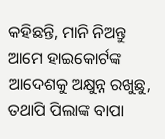କହିଛନ୍ତି, ମାନି ନିଅନ୍ତୁ ଆମେ ହାଇକୋର୍ଟଙ୍କ ଆଦେଶକୁ ଅକ୍ଷୁନ୍ନ ରଖୁଛୁ, ତଥାପି ପିଲାଙ୍କ ବାପା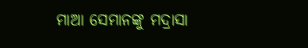ମାଆ ସେମାନଙ୍କୁ ମଦ୍ରାସା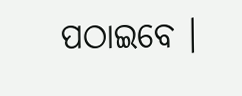ପଠାଇବେ ।